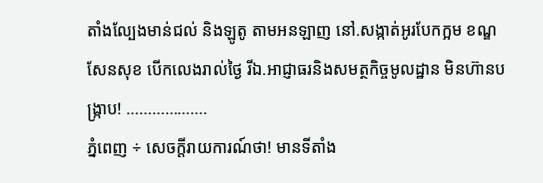តាំងល្បែងមាន់ជល់ និងឡូតូ តាមអនឡាញ នៅ.សង្កាត់អូរបែកក្អម ខណ្ឌសែនសុខ បើកលេងរាល់ថ្ងៃ រីឯ.អាជ្ញាធរនិងសមត្ថកិច្ចមូលដ្ឋាន មិនហ៊ានបង្រ្កាប! ……………….
ភ្នំពេញ ÷ សេចក្តីរាយការណ៍ថា! មានទីតាំង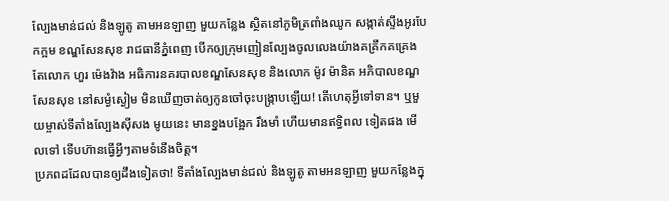ល្បែងមាន់ជល់ និងឡូតូ តាមអនឡាញ មួយកន្លែង ស្ថិតនៅភូមិត្រពាំងឈូក សង្កាត់ស្ទឹងអូរបែកក្អម ខណ្ឌសែនសុខ រាជធានីភ្នំពេញ បើកឲ្យក្រុមញៀនល្បែងចូលលេងយ៉ាងគគ្រឹកគគ្រេង តែលោក ហួរ ម៉េងវ៉ាង អធិការនគរបាលខណ្ឌសែនសុខ និងលោក ម៉ូវ ម៉ានិត អភិបាលខណ្ឌសែនសុខ នៅសម្ងំស្ងៀម មិនឃើញចាត់ឲ្យកូនចៅចុះបង្ក្រាបឡើយ! តើហេតុអ្វីទៅទាន។ ឬមួយម្ចាស់ទីតាំងល្បែងសុីសង មូយនេះ មានខ្នងបង្អែក រឹងមាំ ហើយមានឥទ្ធិពល ទៀតផង មើលទៅ ទើបហ៊ានធ្វើអ្វីៗតាមទំនើងចិត្ត។
ប្រភពដដែលបានឲ្យដឹងទៀតថា! ទីតាំងល្បែងមាន់ជល់ និងឡូតូ តាមអនឡាញ មួយកន្លែងក្នុ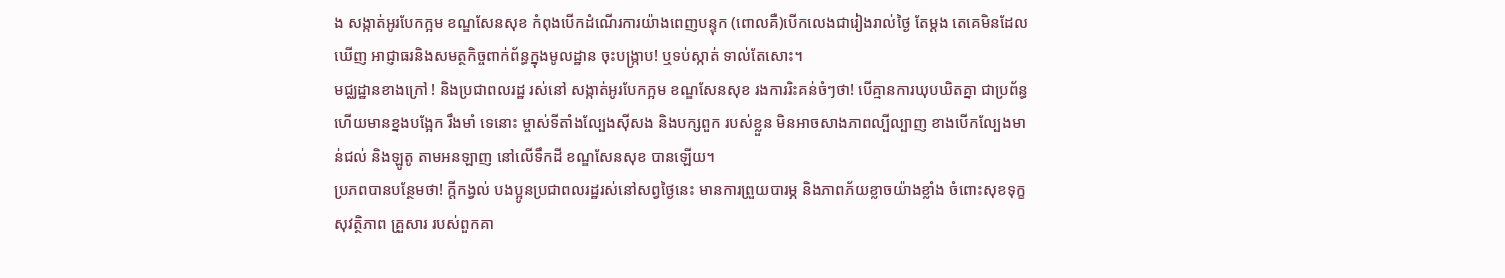ង សង្កាត់អូរបែកក្អម ខណ្ឌសែនសុខ កំពុងបើកដំណើរការយ៉ាងពេញបន្ទុក (ពោលគឺ)បើកលេងជារៀងរាល់ថ្ងៃ តែម្តង តេគេមិនដែលឃើញ អាជ្ញាធរនិងសមត្ថកិច្ចពាក់ព័ន្ធក្នុងមូលដ្ឋាន ចុះបង្រ្កាប! ឬទប់ស្កាត់ ទាល់តែសោះ។
មជ្ឈដ្ឋានខាងក្រៅ ! និងប្រជាពលរដ្ឋ រស់នៅ សង្កាត់អូរបែកក្អម ខណ្ឌសែនសុខ រងការរិះគន់ចំៗថា! បើគ្មានការឃុបឃិតគ្នា ជាប្រព័ន្ធ ហើយមានខ្នងបង្អែក រឹងមាំ ទេនោះ ម្ចាស់ទីតាំងល្បែងសុីសង និងបក្សពួក របស់ខ្លួន មិនអាចសាងភាពល្បីល្បាញ ខាងបើកល្បែងមាន់ជល់ និងឡូតូ តាមអនឡាញ នៅលើទឹកដី ខណ្ឌសែនសុខ បានឡើយ។
ប្រភពបានបន្ថែមថា! ក្តីកង្វល់ បងប្អូនប្រជាពលរដ្ឋរស់នៅសព្វថ្ងៃនេះ មានការព្រួយបារម្ភ និងភាពភ័យខ្លាចយ៉ាងខ្លាំង ចំពោះសុខទុក្ខ សុវត្ថិភាព គ្រួសារ របស់ពួកគា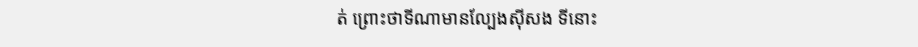ត់ ព្រោះថាទីណាមានល្បែងសុីសង ទីនោះ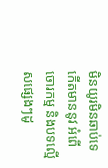មិនយូរមិនឆាប់ទេ កើតមាននូវ អំពើចោរកម្ម និងបទល្មើសផ្សេងៗដូ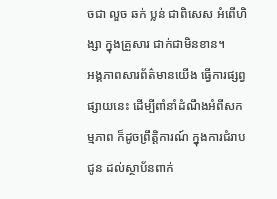ចជា លួច ឆក់ ប្លន់ ជាពិសេស អំពើហិង្សា ក្នុងគ្រួសារ ជាក់ជាមិនខាន។
អង្គភាពសារព័ត៌មានយើង ធ្វើការផ្សព្វផ្សាយនេះ ដើម្បីពាំនាំដំណឹងអំពីសកម្មភាព ក៏ដូចព្រឹត្តិការណ៍ ក្នុងការជំរាបជូន ដល់ស្ថាប័នពាក់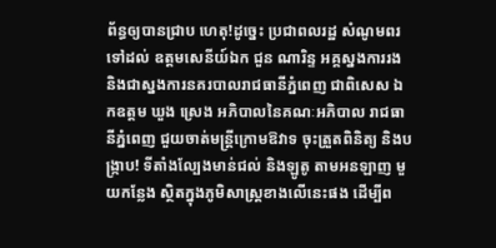ព័ន្ធឲ្យបានជ្រាប ហេតុ!ដូច្នេះ ប្រជាពលរដ្ឋ សំណូមពរទៅដល់ ឧត្តមសេនីយ៍ឯក ជួន ណារិន្ទ អគ្គស្នងការរង និងជាស្នងការនគរបាលរាជធានីភ្នំពេញ ជាពិសេស ឯកឧត្តម ឃួង ស្រេង អភិបាលនៃគណៈអភិបាល រាជធានីភ្នំពេញ ជួយចាត់មន្ត្រីក្រោមឱវាទ ចុះត្រួតពិនិត្យ និងបង្រ្កាប! ទីតាំងល្បែងមាន់ជល់ និងឡូតូ តាមអនឡាញ មួយកន្លែង ស្ថិតក្នុងភូមិសាស្ត្រខាងលើនេះផង ដើម្បីព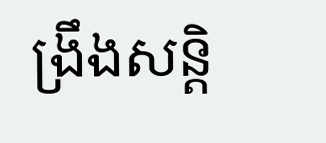ង្រឹងសន្តិ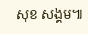សុខ សង្គម៕